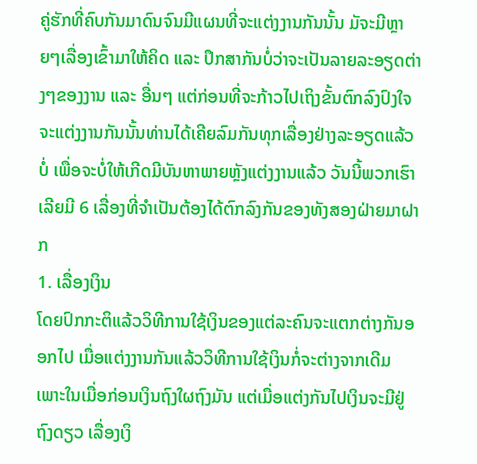ຄູ່ຮັກທີ່ຄົບກັນມາດົນຈົນມີແຜນທີ່ຈະແຕ່ງງານກັນນັ້ນ ມັຈະມີຫຼາຍໆເລື່ອງເຂົ້າມາໃຫ້ຄິດ ແລະ ປຶກສາກັນບໍ່ວ່າຈະເປັນລາຍລະອຽດຕ່າງໆຂອງງານ ແລະ ອື່ນໆ ແຕ່ກ່ອນທີ່ຈະກ້າວໄປເຖິງຂັ້ນຕົກລົງປົງໃຈຈະແຕ່ງງານກັນນັ້ນທ່ານໄດ້ເຄີຍລົມກັນທຸກເລື່ອງຢ່າງລະອຽດແລ້ວບໍ່ ເພື່ອຈະບໍ່ໃຫ້ເກີດມີບັນຫາພາຍຫຼັງແຕ່ງງານແລ້ວ ວັນນີ້ພວກເຮົາເລີຍມີ 6 ເລື່ອງທີ່ຈຳເປັນຕ້ອງໄດ້ຕົກລົງກັນຂອງທັງສອງຝ່າຍມາຝາກ
1. ເລື່ອງເງິນ
ໂດຍປົກກະຕິແລ້ວວິທີການໃຊ້ເງິນຂອງແຕ່ລະຄົນຈະແຕກຕ່າງກັນອອກໄປ ເມື່ອແຕ່ງງານກັນແລ້ວວິທີການໃຊ້ເງິນກໍ່ຈະຕ່າງຈາກເດີມ ເພາະໃນເມື່ອກ່ອນເງິນຖົງໃຜຖົງມັນ ແຕ່ເມື່ອແຕ່ງກັນໄປເງິນຈະມີຢູ່ຖົງດຽວ ເລື່ອງເງິ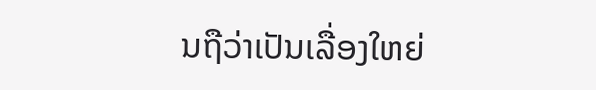ນຖືວ່າເປັນເລື່ອງໃຫຍ່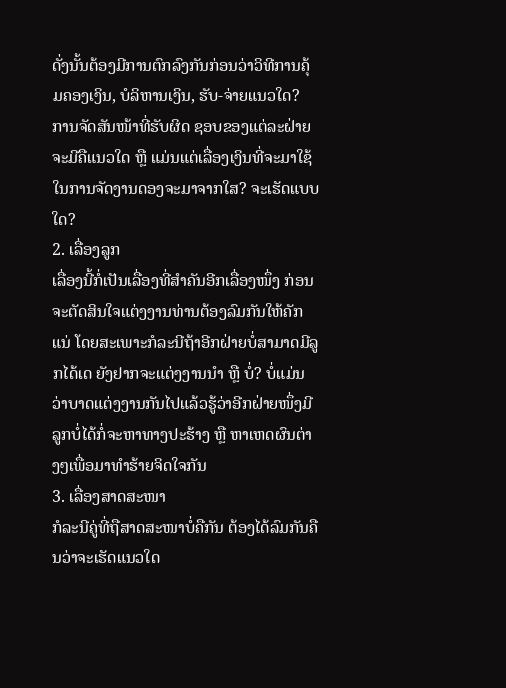ດັ່ງນັ້ນຕ້ອງມີການຕົກລົງກັນກ່ອນວ່າວິທີການຄຸ້ມຄອງເງິນ, ບໍລິຫານເງິນ, ຮັບ-ຈ່າຍແນວໃດ? ການຈັດສັນໜ້າທີ່ຮັບຜິດ ຊອບຂອງແຕ່ລະຝ່າຍຈະມີຄືແນວໃດ ຫຼື ແມ່ນແຕ່ເລື່ອງເງິນທີ່ຈະມາໃຊ້ໃນການຈັດງານດອງຈະມາຈາກໃສ? ຈະເຮັດແບບໃດ?
2. ເລື່ອງລູກ
ເລື່ອງນີ້ກໍ່ເປັນເລື່ອງທີ່ສຳຄັນອີກເລື່ອງໜຶ່ງ ກ່ອນຈະຕັດສິນໃຈແຕ່ງງານທ່ານຕ້ອງລົມກັນໃຫ້ຄັກແນ່ ໂດຍສະເພາະກໍລະນີຖ້າອີກຝ່າຍບໍ່ສາມາດມີລູກໄດ້ເດ ຍັງຢາກຈະແຕ່ງງານນຳ ຫຼື ບໍ່? ບໍ່ແມ່ນວ່າບາດແຕ່ງງານກັນໄປແລ້ວຮູ້ວ່າອີກຝ່າຍໜຶ່ງມີລູກບໍ່ໄດ້ກໍ່ຈະຫາທາງປະຮ້າງ ຫຼື ຫາເຫດຜົນຕ່າງໆເພື່ອມາທຳຮ້າຍຈິດໃຈກັນ
3. ເລື່ອງສາດສະໜາ
ກໍລະນີຄູ່ທີ່ຖືສາດສະໜາບໍ່ຄືກັນ ຕ້ອງໄດ້ລົມກັນຄືນວ່າຈະເຮັດແນວໃດ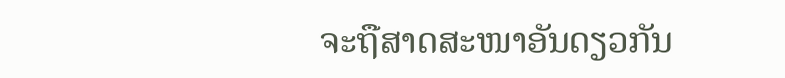ຈະຖືສາດສະໜາອັນດຽວກັນ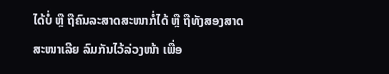ໄດ້ບໍ່ ຫຼື ຖືຄົນລະສາດສະໜາກໍ່ໄດ້ ຫຼື ຖືທັງສອງສາດສະໜາເລີຍ ລົມກັນໄວ້ລ່ວງໜ້າ ເພື່ອ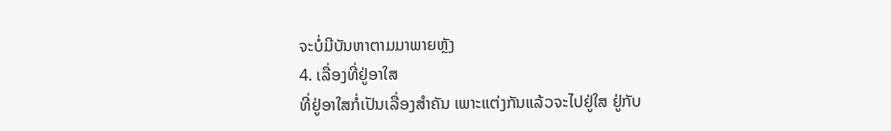ຈະບໍ່ມີບັນຫາຕາມມາພາຍຫຼັງ
4. ເລື່ອງທີ່ຢູ່ອາໃສ
ທີ່ຢູ່ອາໃສກໍ່ເປັນເລື່ອງສຳຄັນ ເພາະແຕ່ງກັນແລ້ວຈະໄປຢູ່ໃສ ຢູ່ກັບ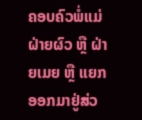ຄອບຄົວພໍ່ແມ່ຝ່າຍຜົວ ຫຼື ຝ່າຍເມຍ ຫຼື ແຍກອອກມາຢູ່ສ່ວ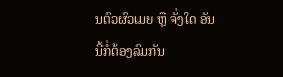ນຕົວຜົວເມຍ ຫຼື ຈັ່ງໃດ ອັນນີ້ກໍ່ຕ້ອງລົມກັນ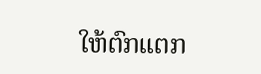ໃຫ້ຕົກແຕກ